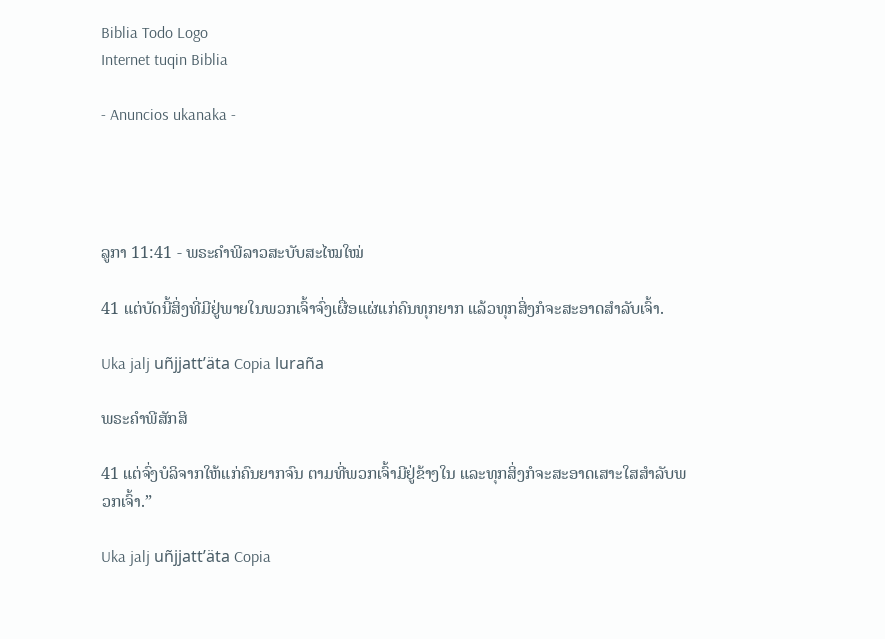Biblia Todo Logo
Internet tuqin Biblia

- Anuncios ukanaka -




ລູກາ 11:41 - ພຣະຄຳພີລາວສະບັບສະໄໝໃໝ່

41 ແຕ່ບັດນີ້ສິ່ງທີ່ມີຢູ່ພາຍໃນພວກເຈົ້າຈົ່ງເຜື່ອແຜ່ແກ່ຄົນທຸກຍາກ ແລ້ວທຸກສິ່ງກໍຈະສະອາດສຳລັບເຈົ້າ.

Uka jalj uñjjattʼäta Copia luraña

ພຣະຄຳພີສັກສິ

41 ແຕ່ຈົ່ງບໍລິຈາກໃຫ້ແກ່ຄົນຍາກຈົນ ຕາມທີ່ພວກເຈົ້າມີຢູ່ຂ້າງໃນ ແລະທຸກສິ່ງກໍຈະສະອາດເສາະໃສສຳລັບພວກເຈົ້າ.”

Uka jalj uñjjattʼäta Copia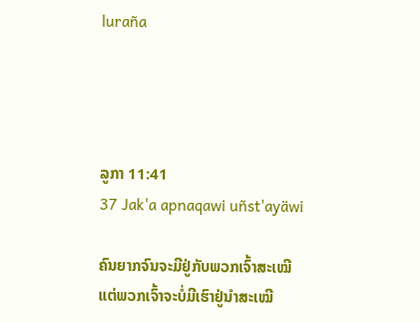luraña




ລູກາ 11:41
37 Jak'a apnaqawi uñst'ayäwi

ຄົນຍາກຈົນຈະມີຢູ່ກັບພວກເຈົ້າສະເໝີ ແຕ່ພວກເຈົ້າຈະບໍ່ມີເຮົາຢູ່ນໍາສະເໝີ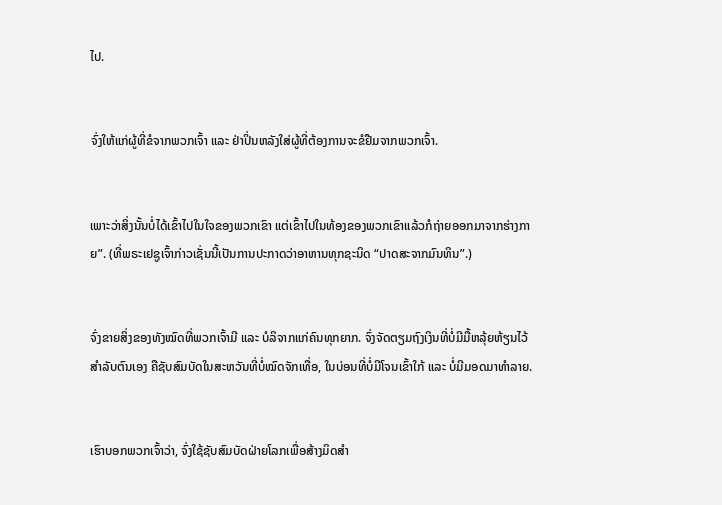ໄປ.


ຈົ່ງໃຫ້ແກ່ຜູ້ທີ່ຂໍຈາກພວກເຈົ້າ ແລະ ຢ່າປິ່ນຫລັງໃສ່ຜູ້ທີ່ຕ້ອງການຈະຂໍຢືມຈາກພວກເຈົ້າ.


ເພາະວ່າສິ່ງນັ້ນບໍ່ໄດ້ເຂົ້າໄປໃນໃຈຂອງພວກເຂົາ ແຕ່ເຂົ້າໄປໃນທ້ອງຂອງພວກເຂົາແລ້ວກໍຖ່າຍອອກມາຈາກຮ່າງກາຍ”. (ທີ່ພຣະເຢຊູເຈົ້າກ່າວເຊັ່ນນີ້ເປັນການປະກາດວ່າອາຫານທຸກຊະນິດ “ປາດສະຈາກມົນທິນ”.)


ຈົ່ງຂາຍສິ່ງຂອງທັງໝົດທີ່ພວກເຈົ້າມີ ແລະ ບໍລິຈາກແກ່ຄົນທຸກຍາກ. ຈົ່ງຈັດຕຽມຖົງເງິນທີ່ບໍ່ມີມື້ຫລຸ້ຍຫ້ຽນໄວ້ສຳລັບຕົນເອງ ຄືຊັບສົມບັດໃນສະຫວັນທີ່ບໍ່ໝົດຈັກເທື່ອ, ໃນບ່ອນທີ່ບໍ່ມີໂຈນເຂົ້າໃກ້ ແລະ ບໍ່ມີມອດມາທຳລາຍ.


ເຮົາບອກພວກເຈົ້າວ່າ, ຈົ່ງໃຊ້ຊັບສົມບັດຝ່າຍໂລກເພື່ອສ້າງມິດສຳ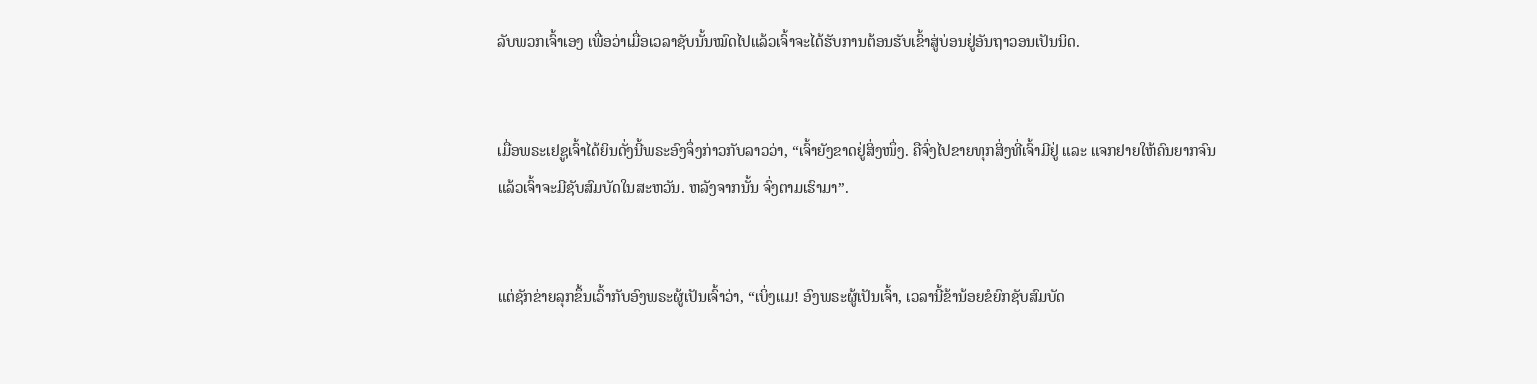ລັບພວກເຈົ້າເອງ ເພື່ອວ່າເມື່ອເວລາຊັບນັ້ນໝົດໄປແລ້ວເຈົ້າຈະໄດ້ຮັບການຕ້ອນຮັບເຂົ້າສູ່ບ່ອນຢູ່ອັນຖາວອນເປັນນິດ.


ເມື່ອພຣະເຢຊູເຈົ້າໄດ້ຍິນດັ່ງນີ້ພຣະອົງຈຶ່ງກ່າວກັບລາວວ່າ, “ເຈົ້າຍັງຂາດຢູ່ສິ່ງໜຶ່ງ. ຄືຈົ່ງໄປຂາຍທຸກສິ່ງທີ່ເຈົ້າມີຢູ່ ແລະ ແຈກຢາຍໃຫ້ຄົນຍາກຈົນ ແລ້ວເຈົ້າຈະມີຊັບສົມບັດໃນສະຫວັນ. ຫລັງຈາກນັ້ນ ຈົ່ງຕາມເຮົາມາ”.


ແຕ່ຊັກຂ່າຍລຸກຂຶ້ນເວົ້າກັບອົງພຣະຜູ້ເປັນເຈົ້າວ່າ, “ເບິ່ງແມ! ອົງພຣະຜູ້ເປັນເຈົ້າ, ເວລານີ້ຂ້ານ້ອຍຂໍຍົກຊັບສົມບັດ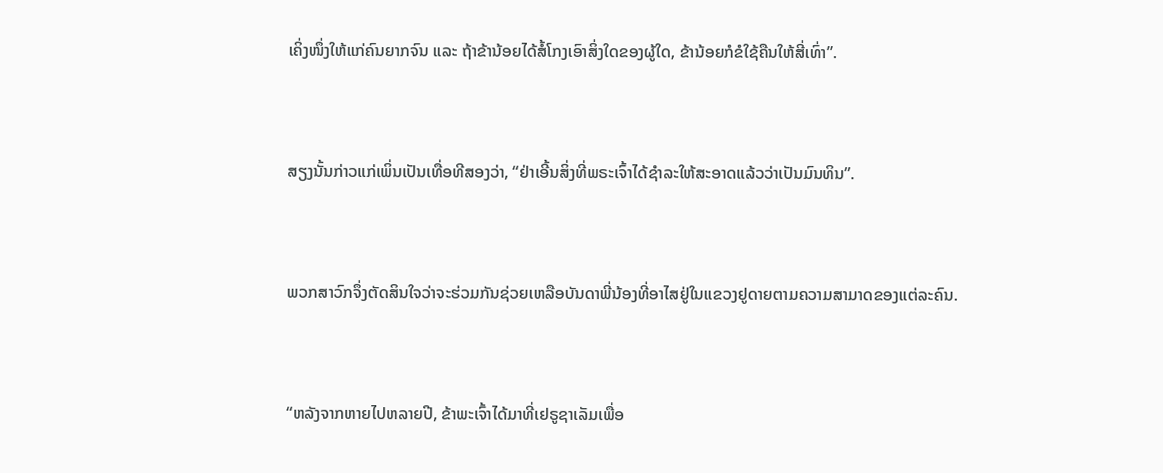ເຄິ່ງໜຶ່ງໃຫ້ແກ່ຄົນຍາກຈົນ ແລະ ຖ້າຂ້ານ້ອຍໄດ້ສໍ້ໂກງເອົາສິ່ງໃດຂອງຜູ້ໃດ, ຂ້ານ້ອຍກໍຂໍໃຊ້ຄືນໃຫ້ສີ່ເທົ່າ”.


ສຽງນັ້ນກ່າວແກ່ເພິ່ນເປັນເທື່ອທີສອງວ່າ, “ຢ່າເອີ້ນສິ່ງທີ່ພຣະເຈົ້າໄດ້ຊຳລະໃຫ້ສະອາດແລ້ວວ່າເປັນມົນທິນ”.


ພວກສາວົກຈຶ່ງຕັດສິນໃຈວ່າຈະຮ່ວມກັນຊ່ວຍເຫລືອບັນດາພີ່ນ້ອງທີ່ອາໄສຢູ່ໃນແຂວງຢູດາຍຕາມຄວາມສາມາດຂອງແຕ່ລະຄົນ.


“ຫລັງຈາກຫາຍໄປຫລາຍປີ, ຂ້າພະເຈົ້າໄດ້ມາທີ່ເຢຣູຊາເລັມເພື່ອ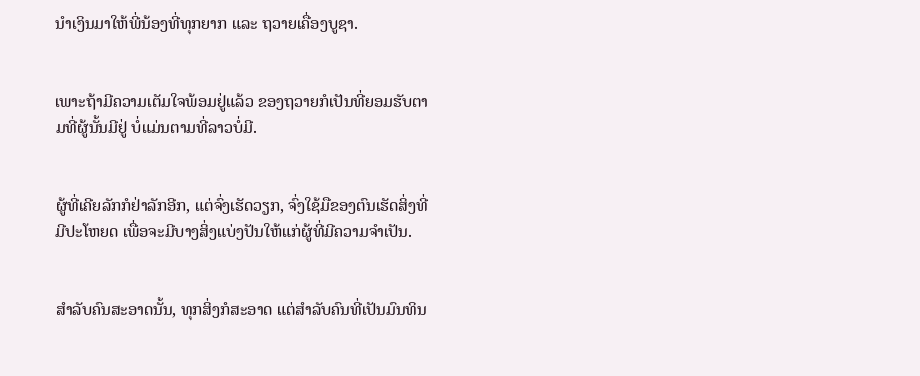ນຳເງິນມາໃຫ້ພີ່ນ້ອງທີ່ທຸກຍາກ ແລະ ຖວາຍເຄື່ອງບູຊາ.


ເພາະຖ້າມີຄວາມເຕັມໃຈພ້ອມຢູ່ແລ້ວ ຂອງຖວາຍກໍເປັນທີ່ຍອມຮັບຕາມທີ່ຜູ້ນັ້ນມີຢູ່ ບໍ່ແມ່ນຕາມທີ່ລາວບໍ່ມີ.


ຜູ້ທີ່ເຄີຍລັກກໍຢ່າລັກອີກ, ແຕ່ຈົ່ງເຮັດວຽກ, ຈົ່ງໃຊ້ມືຂອງຕົນເຮັດສິ່ງທີ່ມີປະໂຫຍດ ເພື່ອຈະມີບາງສິ່ງແບ່ງປັນໃຫ້ແກ່ຜູ້ທີ່ມີຄວາມຈຳເປັນ.


ສຳລັບຄົນສະອາດນັ້ນ, ທຸກສິ່ງກໍສະອາດ ແຕ່ສຳລັບຄົນທີ່ເປັນມົນທິນ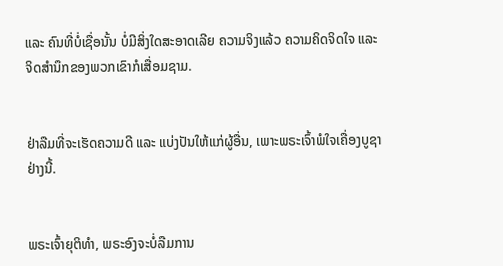ແລະ ຄົນທີ່ບໍ່ເຊື່ອນັ້ນ ບໍ່ມີສິ່ງໃດສະອາດເລີຍ ຄວາມຈິງແລ້ວ ຄວາມຄິດຈິດໃຈ ແລະ ຈິດສຳນຶກຂອງພວກເຂົາກໍເສື່ອມຊາມ.


ຢ່າລືມທີ່ຈະເຮັດຄວາມດີ ແລະ ແບ່ງປັນໃຫ້ແກ່ຜູ້ອື່ນ, ເພາະພຣະເຈົ້າພໍໃຈເຄື່ອງບູຊາຢ່າງນີ້.


ພຣະເຈົ້າຍຸຕິທຳ, ພຣະອົງຈະບໍ່ລືມການ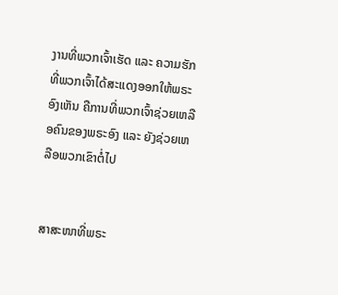ງານທີ່ພວກເຈົ້າເຮັດ ແລະ ຄວາມຮັກທີ່ພວກເຈົ້າໄດ້ສະແດງອອກໃຫ້ພຣະອົງເຫັນ ຄືການທີ່ພວກເຈົ້າຊ່ວຍເຫລືອຄົນຂອງພຣະອົງ ແລະ ຍັງຊ່ວຍເຫລືອພວກເຂົາຕໍ່ໄປ


ສາສະໜາທີ່ພຣະ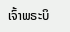ເຈົ້າພຣະບິ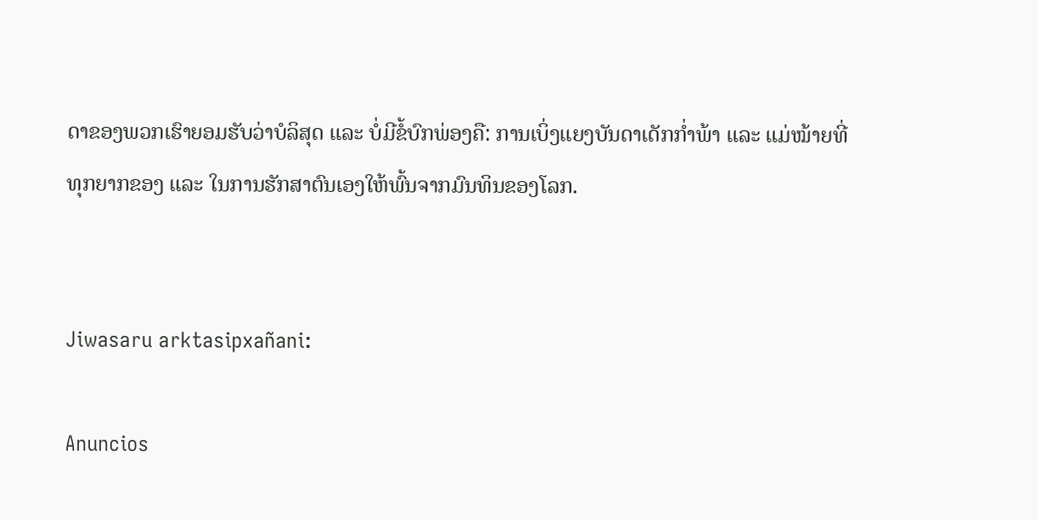ດາຂອງພວກເຮົາຍອມຮັບວ່າບໍລິສຸດ ແລະ ບໍ່ມີຂໍ້ບົກພ່ອງຄື: ການເບິ່ງແຍງບັນດາເດັກກ່ຳພ້າ ແລະ ແມ່ໝ້າຍທີ່ທຸກຍາກຂອງ ແລະ ໃນການຮັກສາຕົນເອງໃຫ້ພົ້ນຈາກມົນທິນຂອງໂລກ.


Jiwasaru arktasipxañani:

Anuncios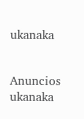ukanaka


Anuncios ukanaka